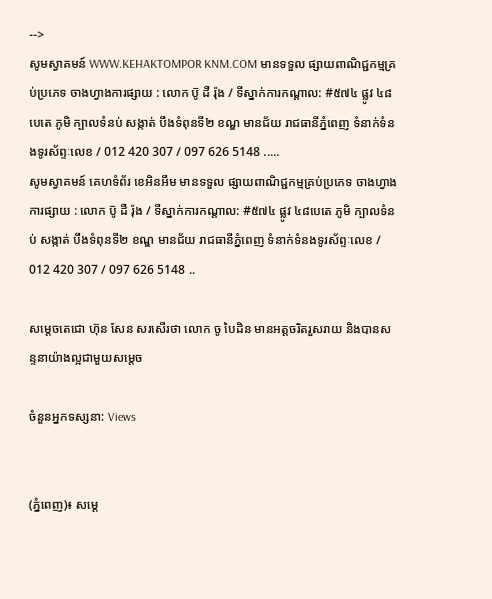-->
សូមស្វាគមន៍ WWW.KEHAKTOMPOR KNM.COM មានទទួល ផ្សាយពាណិជ្ជកម្មគ្រប់ប្រភេទ ចាងហ្វាងការផ្សាយ : លោក ប៑ូ ដឺ រ៉ុង / ទីស្នាក់ការកណ្តាល: #៥៧៤ ផ្លូវ ៤៨បេតេ ភូមិ ក្បាលទំនប់ សង្កាត់ បឹងទំពុនទី២ ខណ្ឌ មានជ័យ រាជធានីភ្នំពេញ ទំនាក់ទំនងទូរស័ព្ទៈលេខ / 012 420 307 / 097 626 5148 .....
សូមស្វាគមន៍ គេហទំព័រ ខេអិនអឹម មានទទួល ផ្សាយពាណិជ្ជកម្មគ្រប់ប្រភេទ ចាងហ្វាងការផ្សាយ : លោក ប៑ូ ដឺ រ៉ុង / ទីស្នាក់ការកណ្តាល: #៥៧៤ ផ្លូវ ៤៨បេតេ ភូមិ ក្បាលទំនប់ សង្កាត់ បឹងទំពុនទី២ ខណ្ឌ មានជ័យ រាជធានីភ្នំពេញ ទំនាក់ទំនងទូរស័ព្ទៈលេខ / 012 420 307 / 097 626 5148 ..

សម្តេចតេជោ ហ៊ុន សែន សរសើរថា លោក ចូ បៃដិន មានអត្តចរិតរួសរាយ និងបានសន្ទនាយ៉ាងល្អជាមួយសម្តេច

ចំនួនអ្នកទស្សនា: Views


(ភ្នំពេញ)៖ សម្តេ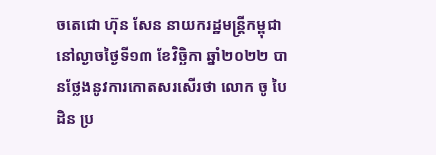ចតេជោ ហ៊ុន សែន នាយករដ្ឋមន្ត្រីកម្ពុជា នៅល្ងាចថ្ងៃទី១៣ ខែវិច្ឆិកា ឆ្នាំ២០២២ បានថ្លែងនូវការកោតសរសើរថា លោក ចូ បៃដិន ប្រ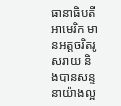ធានាធិបតីអាមេរិក មានអត្តចរិតរូសរាយ និងបានសន្ទនាយ៉ាងល្អ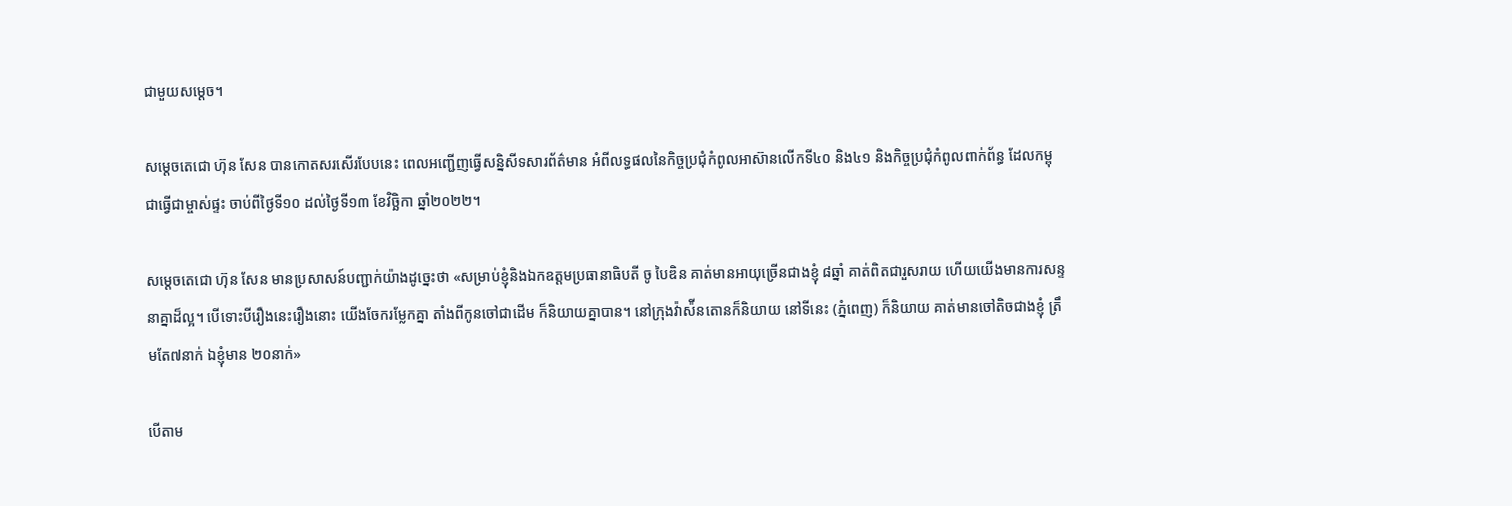ជាមួយសម្តេច។

សម្តេចតេជោ ហ៊ុន សែន បានកោតសរសើរបែបនេះ ពេលអញ្ជើញធ្វើសន្និសីទសារព័ត៌មាន អំពីលទ្ធផលនៃកិច្ចប្រជុំកំពូលអាស៊ានលើកទី៤០ និង៤១ និងកិច្ចប្រជុំកំពូលពាក់ព័ន្ធ ដែលកម្ពុជាធ្វើជាម្ចាស់ផ្ទះ ចាប់ពីថ្ងៃទី១០ ដល់ថ្ងៃទី១៣ ខែវិច្ឆិកា ឆ្នាំ២០២២។

សម្តេចតេជោ ហ៊ុន សែន មានប្រសាសន៍បញ្ជាក់យ៉ាងដូច្នេះថា «សម្រាប់ខ្ញុំនិងឯកឧត្តមប្រធានាធិបតី ចូ បៃឌិន គាត់មានអាយុច្រើនជាងខ្ញុំ ៨ឆ្នាំ គាត់ពិតជារួសរាយ ហើយយើងមានការសន្ទនាគ្នាដ៏ល្អ។ បើទោះបីរឿងនេះរឿងនោះ យើងចែករម្លែកគ្នា តាំងពីកូនចៅជាដើម ក៏និយាយគ្នាបាន។ នៅក្រុងវ៉ាស៉ីនតោនក៏និយាយ នៅទីនេះ (ភ្នំពេញ) ក៏និយាយ គាត់មានចៅតិចជាងខ្ញុំ ត្រឹមតែ៧នាក់ ឯខ្ញុំមាន ២០នាក់»

បើតាម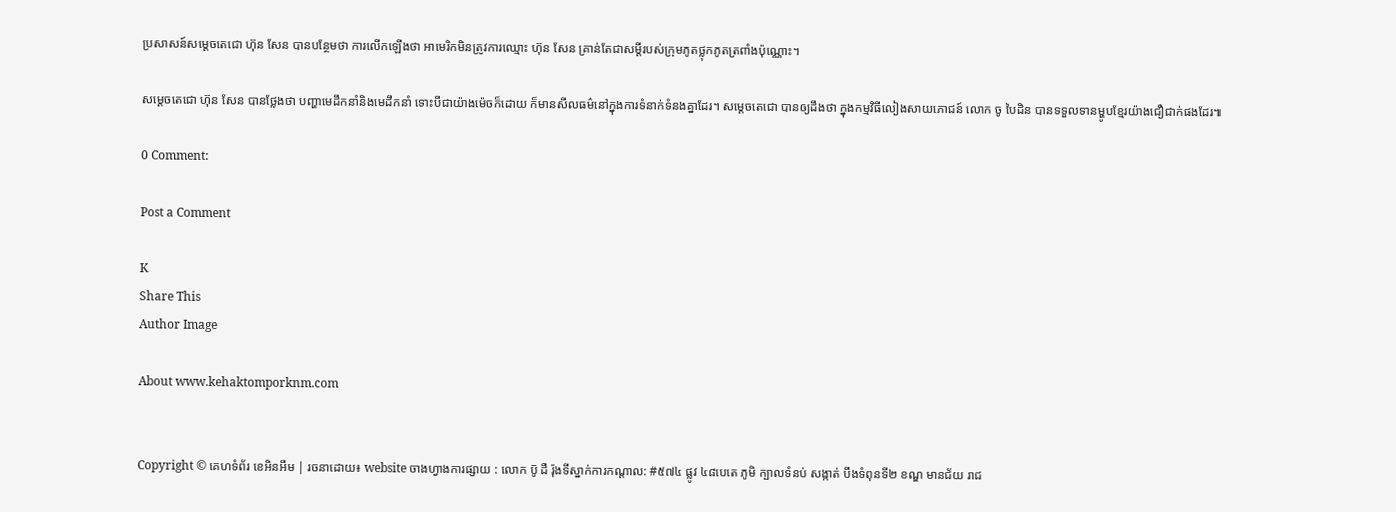ប្រសាសន៍សម្តេចតេជោ ហ៊ុន សែន បានបន្ថែមថា ការលើកឡើងថា អាមេរិកមិនត្រូវការឈ្មោះ ហ៊ុន សែន គ្រាន់តែជាសម្តីរបស់ក្រុមភូតថ្លុកភូតត្រពាំងប៉ុណ្ណោះ។

សម្តេចតេជោ ហ៊ុន សែន បានថ្លែងថា បញ្ហាមេដឹកនាំនិងមេដឹកនាំ ទោះបីជាយ៉ាងម៉េចក៏ដោយ ក៏មានសីលធម៌នៅក្នុងការទំនាក់ទំនងគ្នាដែរ។ សម្តេចតេជោ បានឲ្យដឹងថា ក្នុងកម្មវិធីលៀងសាយភោជន៍ លោក ចូ បៃដិន បានទទួលទានម្ហូបខ្មែរយ៉ាងជឿជាក់ផងដែរ៕

0 Comment:

Post a Comment

K
Share This
Author Image

About www.kehaktomporknm.com


Copyright © គេហទំព័រ ខេអិនអឹម | រចនាដោយ៖ website ចាងហ្វាងការផ្សាយ : លោក ប៑ូ ដឺ រ៉ុងទីស្នាក់ការកណ្តាល: #៥៧៤ ផ្លូវ ៤៨បេតេ ភូមិ ក្បាលទំនប់ សង្កាត់ បឹងទំពុនទី២ ខណ្ឌ មានជ័យ រាជ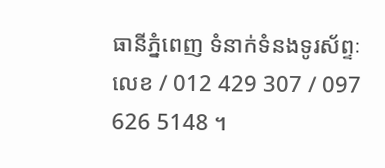ធានីភ្នំពេញ ទំនាក់ទំនងទូរស័ព្ទៈលេខ / 012 429 307 / 097 626 5148 ។